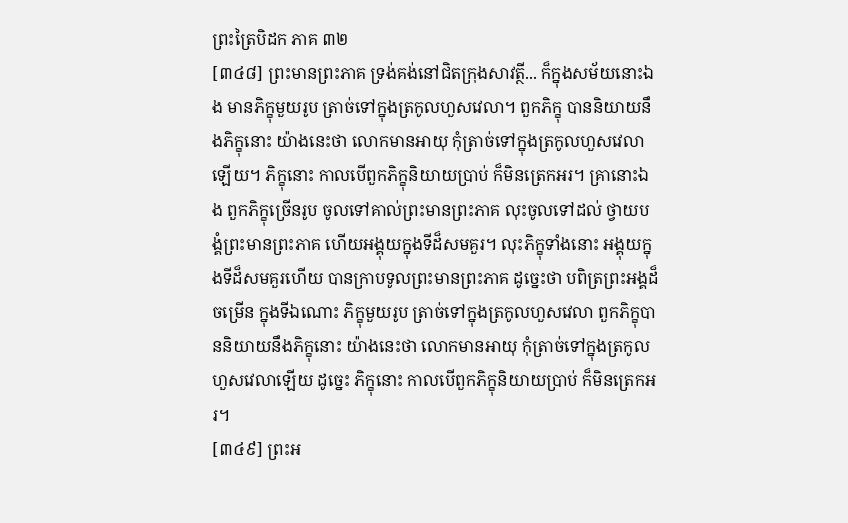ព្រះត្រៃបិដក ភាគ ៣២
[៣៤៨] ព្រះមានព្រះភាគ ទ្រង់គង់នៅជិតក្រុងសាវត្ថី... ក៏ក្នុងសម័យនោះឯង មានភិក្ខុមួយរូប ត្រាច់ទៅក្នុងត្រកូលហួសវេលា។ ពួកភិក្ខុ បាននិយាយនឹងភិក្ខុនោះ យ៉ាងនេះថា លោកមានអាយុ កុំត្រាច់ទៅក្នុងត្រកូលហួសវេលាឡើយ។ ភិក្ខុនោះ កាលបើពួកភិក្ខុនិយាយប្រាប់ ក៏មិនត្រេកអរ។ គ្រានោះឯង ពួកភិក្ខុច្រើនរូប ចូលទៅគាល់ព្រះមានព្រះភាគ លុះចូលទៅដល់ ថ្វាយបង្គំព្រះមានព្រះភាគ ហើយអង្គុយក្នុងទីដ៏សមគួរ។ លុះភិក្ខុទាំងនោះ អង្គុយក្នុងទីដ៏សមគួរហើយ បានក្រាបទូលព្រះមានព្រះភាគ ដូច្នេះថា បពិត្រព្រះអង្គដ៏ចម្រើន ក្នុងទីឯណោះ ភិក្ខុមួយរូប ត្រាច់ទៅក្នុងត្រកូលហួសវេលា ពួកភិក្ខុបាននិយាយនឹងភិក្ខុនោះ យ៉ាងនេះថា លោកមានអាយុ កុំត្រាច់ទៅក្នុងត្រកូលហួសវេលាឡើយ ដូច្នេះ ភិក្ខុនោះ កាលបើពួកភិក្ខុនិយាយប្រាប់ ក៏មិនត្រេកអរ។
[៣៤៩] ព្រះអ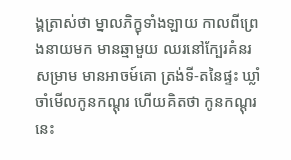ង្គត្រាស់ថា ម្នាលភិក្ខុទាំងឡាយ កាលពីព្រេងនាយមក មានឆ្មាមួយ ឈរនៅក្បែរគំនរសម្រាម មានអាចម៍គោ ត្រង់ទី-តនៃផ្ទះ ឃ្លាំចាំមើលកូនកណ្តុរ ហើយគិតថា កូនកណ្តុរនេះ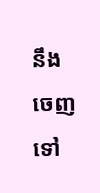នឹងចេញទៅ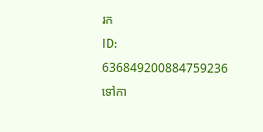រក
ID: 636849200884759236
ទៅកា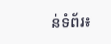ន់ទំព័រ៖